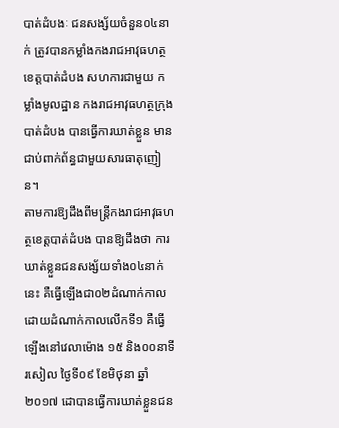បាត់ដំបងៈ ជនសង្ស័យចំនួន០៤នាក់ ត្រូវបានកម្លាំងកងរាជអាវុធហត្ថខេត្តបាត់ដំបង សហការជាមួយ កម្លាំងមូលដ្ឋាន កងរាជអាវុធហត្ថក្រុងបាត់ដំបង បានធ្វើការឃាត់ខ្លួន មានជាប់ពាក់ព័ន្ធជាមួយសារធាតុញៀន។
តាមការឱ្យដឹងពីមន្ត្រីកងរាជអាវុធហត្ថខេត្តបាត់ដំបង បានឱ្យដឹងថា ការឃាត់ខ្លួនជនសង្ស័យទាំង០៤នាក់នេះ គឺធ្វើឡើងជា០២ដំណាក់កាល ដោយដំណាក់កាលលើកទី១ គឺធ្វើឡើងនៅវេលាម៉ោង ១៥ និង០០នាទីរសៀល ថ្ងៃទី០៩ ខែមិថុនា ឆ្នាំ២០១៧ ដោបានធ្វើការឃាត់ខ្លួនជន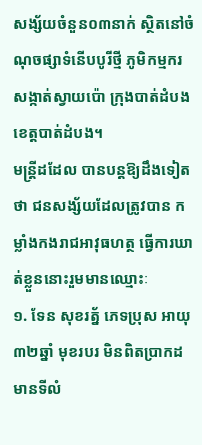សង្ស័យចំនួន០៣នាក់ ស្ថិតនៅចំណុចផ្សាទំនេីបបូរីថ្មី ភូមិកម្មករ សង្កាត់ស្វាយប៉ោ ក្រុងបាត់ដំបង ខេត្តបាត់ដំបង។
មន្ត្រីដដែល បានបន្តឱ្យដឹងទៀតថា ជនសង្ស័យដែលត្រូវបាន កម្លាំងកងរាជអាវុធហត្ថ ធ្វើការឃាត់ខ្លួននោះរួមមានឈ្មោះៈ
១. ទែន សុខរត្ន័ ភេទប្រុស អាយុ៣២ឆ្នាំ មុខរបរ មិនពិតប្រាកដ មានទីលំ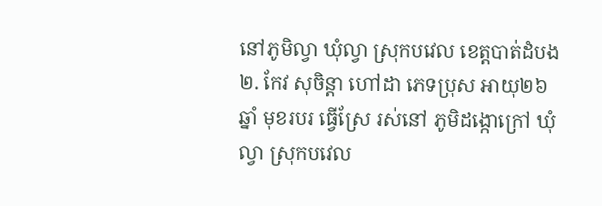នៅភូមិល្វា ឃុំល្វា ស្រុកបវេល ខេត្តបាត់ដំបង
២. កែវ សុចិន្ដា ហៅដា ភេទប្រុស អាយុ២៦ឆ្នាំ មុខរបរ ធ្វេីស្រែ រស់នៅ ភូមិដង្កោក្រៅ ឃុំល្វា ស្រុកបវេល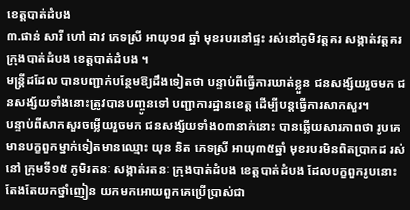ខេត្តបាត់ដំបង
៣.ផាន់ សារី ហៅ ដាវ ភេទស្រី អាយុ១៨ ឆ្នាំ មុខរបរនៅផ្ទះ រស់នៅភូមិវត្តគរ សង្កាត់វត្តគរ ក្រុងបាត់ដំបង ខេត្តបាត់ដំបង ។
មន្ត្រីដដែល បានបញ្ជាក់បន្ថែមឱ្យដឹងទៀតថា បន្ទាប់ពីធ្វើការឃាត់ខ្លួន ជនសង្ស័យរួចមក ជនសង្ស័យទាំងនោះត្រូវបានបញ្ចូនទៅ បញ្ជាការដ្ឋានខេត្ត ដើម្បីបន្តធ្វើការសាកសួរ។
បន្ទាប់ពីសាកសួរចម្លើយរួចមក ជនសង្ស័យទាំង០៣នាក់នោះ បានឆ្លើយសារភាពថា រូបគេមានបក្ខពួកម្នាក់ទៀតមានឈ្មោះ យុន និត ភេទស្រី អាយុ៣៥ឆ្នាំ មុខរបរមិនពិតប្រាកដ រស់នៅ ក្រុមទី១៥ ភូមិរតនៈ សង្កាត់រតនៈ ក្រុងបាត់ដំបង ខេត្តបាត់ដំបង ដែលបក្ខពួករូបនោះ តែងតែយកថ្នាំញៀន យកមកអោយពួកគេប្រើប្រាស់ជា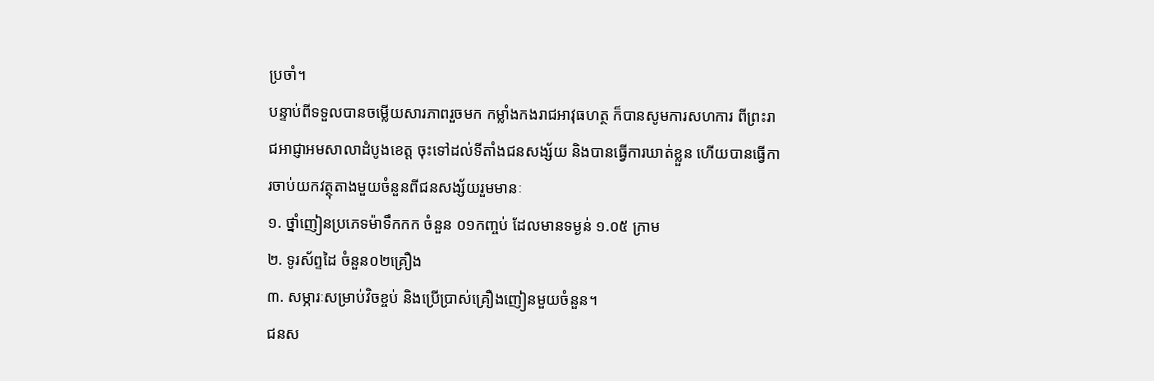ប្រចាំ។
បន្ទាប់ពីទទួលបានចម្លើយសារភាពរួចមក កម្លាំងកងរាជអាវុធហត្ថ ក៏បានសូមការសហការ ពីព្រះរាជអាជ្ញាអមសាលាដំបូងខេត្ត ចុះទៅដល់ទីតាំងជនសង្ស័យ និងបានធ្វើការឃាត់ខ្លួន ហើយបានធ្វើការចាប់យកវត្ថុតាងមួយចំនួនពីជនសង្ស័យរួមមានៈ
១. ថ្នាំញៀនប្រភេទម៉ាទឹកកក ចំនួន ០១កញ្ចប់ ដែលមានទម្ងន់ ១.០៥ ក្រាម
២. ទូរស័ព្ទដៃ ចំនួន០២គ្រឿង
៣. សម្ភារៈសម្រាប់វិចខ្ចប់ និងប្រើប្រាស់គ្រឿងញៀនមួយចំនួន។
ជនស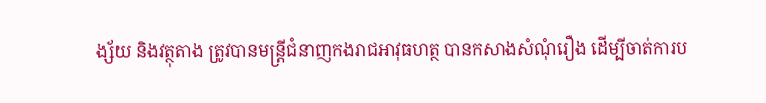ង្ស័យ និងវត្ថុតាង ត្រូវបានមន្ត្រីជំនាញកងរាជអាវុធហត្ថ បានកសាងសំណុំរឿង ដើម្បីចាត់ការប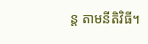ន្ត តាមនីតិវិធី។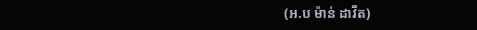(អ.ប ម៉ាន់ ដាវីត)